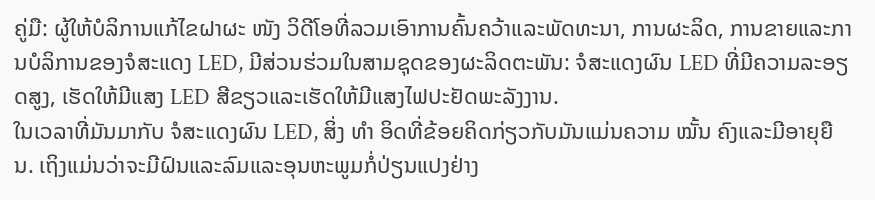ຄູ່ມື: ຜູ້ໃຫ້ບໍລິການແກ້ໄຂຝາຜະ ໜັງ ວິດີໂອທີ່ລວມເອົາການຄົ້ນຄວ້າແລະພັດທະນາ, ການຜະລິດ, ການຂາຍແລະການບໍລິການຂອງຈໍສະແດງ LED, ມີສ່ວນຮ່ວມໃນສາມຊຸດຂອງຜະລິດຕະພັນ: ຈໍສະແດງຜົນ LED ທີ່ມີຄວາມລະອຽດສູງ, ເຮັດໃຫ້ມີແສງ LED ສີຂຽວແລະເຮັດໃຫ້ມີແສງໄຟປະຢັດພະລັງງານ.
ໃນເວລາທີ່ມັນມາກັບ ຈໍສະແດງຜົນ LED, ສິ່ງ ທຳ ອິດທີ່ຂ້ອຍຄິດກ່ຽວກັບມັນແມ່ນຄວາມ ໝັ້ນ ຄົງແລະມີອາຍຸຍືນ. ເຖິງແມ່ນວ່າຈະມີຝົນແລະລົມແລະອຸນຫະພູມກໍ່ປ່ຽນແປງຢ່າງ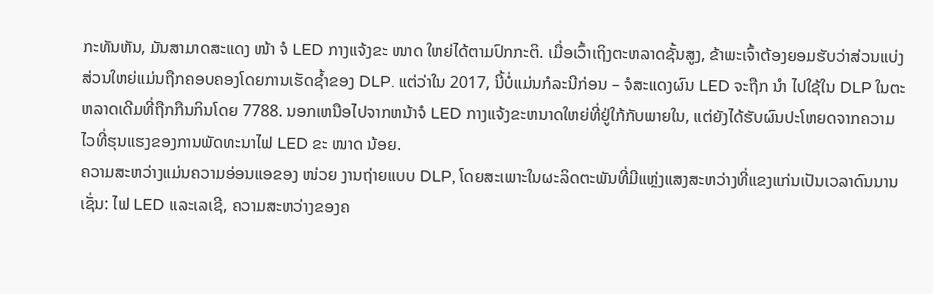ກະທັນຫັນ, ມັນສາມາດສະແດງ ໜ້າ ຈໍ LED ກາງແຈ້ງຂະ ໜາດ ໃຫຍ່ໄດ້ຕາມປົກກະຕິ. ເມື່ອເວົ້າເຖິງຕະຫລາດຊັ້ນສູງ, ຂ້າພະເຈົ້າຕ້ອງຍອມຮັບວ່າສ່ວນແບ່ງສ່ວນໃຫຍ່ແມ່ນຖືກຄອບຄອງໂດຍການເຮັດຊໍ້າຂອງ DLP. ແຕ່ວ່າໃນ 2017, ນີ້ບໍ່ແມ່ນກໍລະນີກ່ອນ – ຈໍສະແດງຜົນ LED ຈະຖືກ ນຳ ໄປໃຊ້ໃນ DLP ໃນຕະຫລາດເດີມທີ່ຖືກກືນກິນໂດຍ 7788. ນອກເຫນືອໄປຈາກຫນ້າຈໍ LED ກາງແຈ້ງຂະຫນາດໃຫຍ່ທີ່ຢູ່ໃກ້ກັບພາຍໃນ, ແຕ່ຍັງໄດ້ຮັບຜົນປະໂຫຍດຈາກຄວາມໄວທີ່ຮຸນແຮງຂອງການພັດທະນາໄຟ LED ຂະ ໜາດ ນ້ອຍ.
ຄວາມສະຫວ່າງແມ່ນຄວາມອ່ອນແອຂອງ ໜ່ວຍ ງານຖ່າຍແບບ DLP, ໂດຍສະເພາະໃນຜະລິດຕະພັນທີ່ມີແຫຼ່ງແສງສະຫວ່າງທີ່ແຂງແກ່ນເປັນເວລາດົນນານເຊັ່ນ: ໄຟ LED ແລະເລເຊີ, ຄວາມສະຫວ່າງຂອງຄ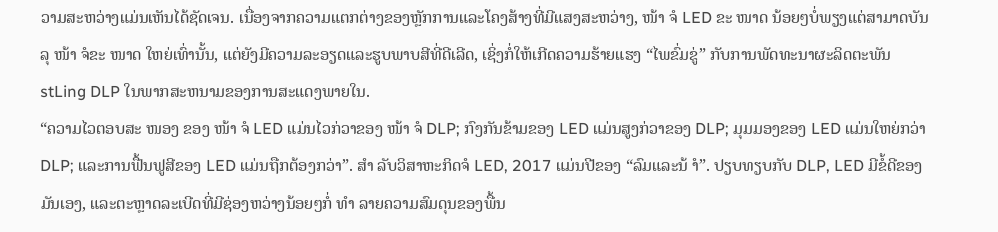ວາມສະຫວ່າງແມ່ນເຫັນໄດ້ຊັດເຈນ. ເນື່ອງຈາກຄວາມແຕກຕ່າງຂອງຫຼັກການແລະໂຄງສ້າງທີ່ມີແສງສະຫວ່າງ, ໜ້າ ຈໍ LED ຂະ ໜາດ ນ້ອຍໆບໍ່ພຽງແຕ່ສາມາດບັນລຸ ໜ້າ ຈໍຂະ ໜາດ ໃຫຍ່ເທົ່ານັ້ນ, ແຕ່ຍັງມີຄວາມລະອຽດແລະຮູບພາບສີທີ່ດີເລີດ, ເຊິ່ງກໍ່ໃຫ້ເກີດຄວາມຮ້າຍແຮງ “ໄພຂົ່ມຂູ່” ກັບການພັດທະນາຜະລິດຕະພັນ stLing DLP ໃນພາກສະຫນາມຂອງການສະແດງພາຍໃນ.
“ຄວາມໄວຕອບສະ ໜອງ ຂອງ ໜ້າ ຈໍ LED ແມ່ນໄວກ່ວາຂອງ ໜ້າ ຈໍ DLP; ກົງກັນຂ້າມຂອງ LED ແມ່ນສູງກ່ວາຂອງ DLP; ມຸມມອງຂອງ LED ແມ່ນໃຫຍ່ກວ່າ DLP; ແລະການຟື້ນຟູສີຂອງ LED ແມ່ນຖືກຕ້ອງກວ່າ”. ສຳ ລັບວິສາຫະກິດຈໍ LED, 2017 ແມ່ນປີຂອງ “ລົມແລະນ້ ຳ”. ປຽບທຽບກັບ DLP, LED ມີຂໍ້ດີຂອງມັນເອງ, ແລະຕະຫຼາດລະເບີດທີ່ມີຊ່ອງຫວ່າງນ້ອຍໆກໍ່ ທຳ ລາຍຄວາມສົມດຸນຂອງພື້ນ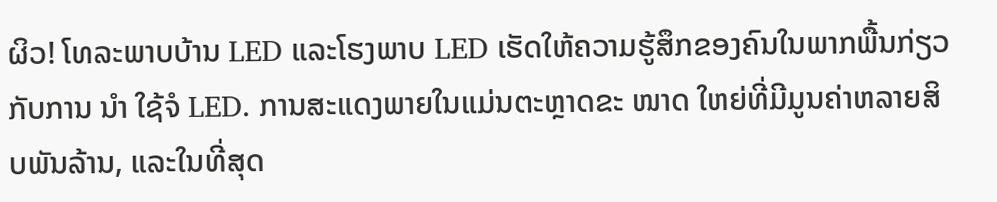ຜິວ! ໂທລະພາບບ້ານ LED ແລະໂຮງພາບ LED ເຮັດໃຫ້ຄວາມຮູ້ສຶກຂອງຄົນໃນພາກພື້ນກ່ຽວກັບການ ນຳ ໃຊ້ຈໍ LED. ການສະແດງພາຍໃນແມ່ນຕະຫຼາດຂະ ໜາດ ໃຫຍ່ທີ່ມີມູນຄ່າຫລາຍສິບພັນລ້ານ, ແລະໃນທີ່ສຸດ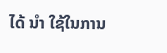ໄດ້ ນຳ ໃຊ້ໃນການ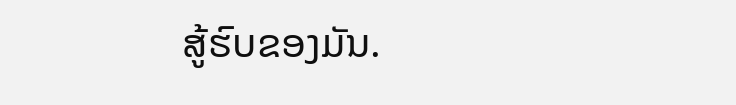ສູ້ຮົບຂອງມັນ.